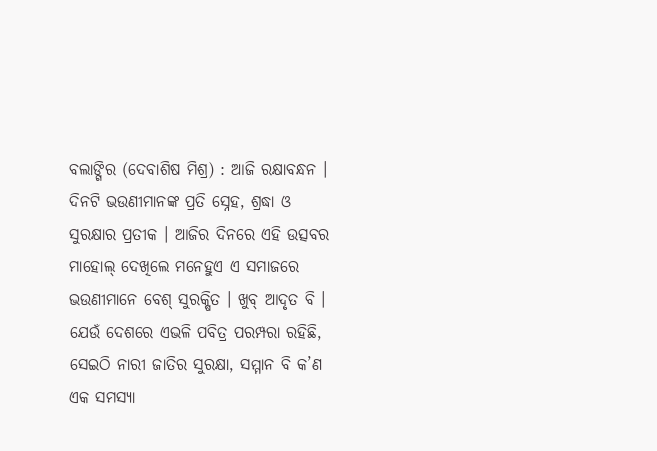ବଲାଙ୍ଗିର (ଦେବାଶିଷ ମିଶ୍ର) : ଆଜି ରକ୍ଷାବନ୍ଧନ । ଦିନଟି ଭଉଣୀମାନଙ୍କ ପ୍ରତି ସ୍ନେହ, ଶ୍ରଦ୍ଧା ଓ ସୁରକ୍ଷାର ପ୍ରତୀକ । ଆଜିର ଦିନରେ ଏହି ଉତ୍ସବର ମାହୋଲ୍ ଦେଖିଲେ ମନେହୁଏ ଏ ସମାଜରେ ଭଉଣୀମାନେ ବେଶ୍ ସୁରକ୍ଷିତ । ଖୁବ୍ ଆଦୃତ ବି । ଯେଉଁ ଦେଶରେ ଏଭଳି ପବିତ୍ର ପରମ୍ପରା ରହିଛି, ସେଇଠି ନାରୀ ଜାତିର ସୁରକ୍ଷା, ସମ୍ମାନ ବି କ’ଣ ଏକ ସମସ୍ୟା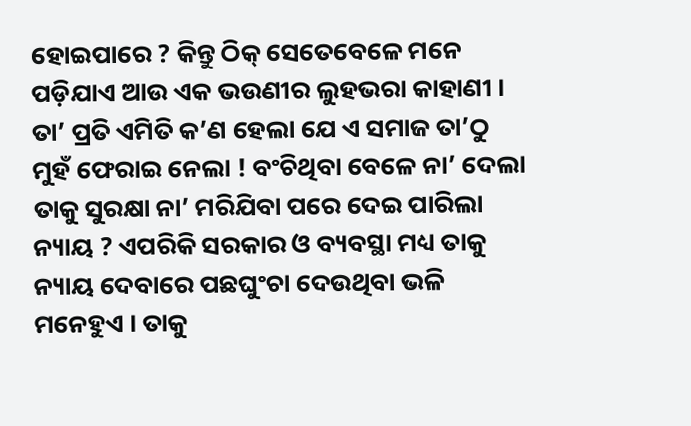ହୋଇପାରେ ? କିନ୍ତୁ ଠିକ୍ ସେତେବେଳେ ମନେ ପଡ଼ିଯାଏ ଆଉ ଏକ ଭଉଣୀର ଲୁହଭରା କାହାଣୀ । ତା’ ପ୍ରତି ଏମିତି କ’ଣ ହେଲା ଯେ ଏ ସମାଜ ତା’ଠୁ ମୁହଁ ଫେରାଇ ନେଲା ! ବଂଚିଥିବା ବେଳେ ନା’ ଦେଲା ତାକୁ ସୁରକ୍ଷା ନା’ ମରିଯିବା ପରେ ଦେଇ ପାରିଲା ନ୍ୟାୟ ? ଏପରିକି ସରକାର ଓ ବ୍ୟବସ୍ଥା ମଧ୍ୟ ତାକୁ ନ୍ୟାୟ ଦେବାରେ ପଛଘୁଂଚା ଦେଉଥିବା ଭଳି ମନେହୁଏ । ତାକୁ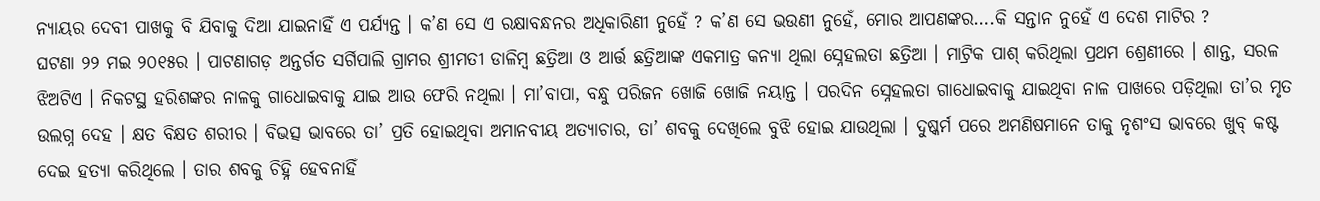ନ୍ୟାୟର ଦେବୀ ପାଖକୁ ବି ଯିବାକୁ ଦିଆ ଯାଇନାହିଁ ଏ ପର୍ଯ୍ୟନ୍ତ । କ’ଣ ସେ ଏ ରକ୍ଷାବନ୍ଧନର ଅଧିକାରିଣୀ ନୁହେଁ ? କ’ଣ ସେ ଭଉଣୀ ନୁହେଁ, ମୋର ଆପଣଙ୍କର….କି ସନ୍ତାନ ନୁହେଁ ଏ ଦେଶ ମାଟିର ?
ଘଟଣା ୨୨ ମଇ ୨୦୧୫ର । ପାଟଣାଗଡ଼ ଅନ୍ତର୍ଗତ ସର୍ଗିପାଲି ଗ୍ରାମର ଶ୍ରୀମତୀ ଡାଳିମ୍ବ ଛତ୍ରିଆ ଓ ଆର୍ତ୍ତ ଛତ୍ରିଆଙ୍କ ଏକମାତ୍ର କନ୍ୟା ଥିଲା ସ୍ନେହଲତା ଛତ୍ରିଆ । ମାଟ୍ରିକ ପାଶ୍ କରିଥିଲା ପ୍ରଥମ ଶ୍ରେଣୀରେ । ଶାନ୍ତ, ସରଳ ଝିଅଟିଏ । ନିକଟସ୍ଥ ହରିଶଙ୍କର ନାଳକୁ ଗାଧୋଇବାକୁ ଯାଇ ଆଉ ଫେରି ନଥିଲା । ମା’ବାପା, ବନ୍ଧୁ ପରିଜନ ଖୋଜି ଖୋଜି ନୟାନ୍ତ । ପରଦିନ ସ୍ନେହଲତା ଗାଧୋଇବାକୁ ଯାଇଥିବା ନାଳ ପାଖରେ ପଡ଼ିଥିଲା ତା’ର ମୃତ ଉଲଗ୍ନ ଦେହ । କ୍ଷତ ବିକ୍ଷତ ଶରୀର । ବିଭତ୍ସ ଭାବରେ ତା’ ପ୍ରତି ହୋଇଥିବା ଅମାନବୀୟ ଅତ୍ୟାଚାର, ତା’ ଶବକୁ ଦେଖିଲେ ବୁଝି ହୋଇ ଯାଉଥିଲା । ଦୁଷ୍କର୍ମ ପରେ ଅମଣିଷମାନେ ତାକୁ ନୃଶଂସ ଭାବରେ ଖୁବ୍ କଷ୍ଟ ଦେଇ ହତ୍ୟା କରିଥିଲେ । ତାର ଶବକୁ ଚିହ୍ନି ହେବନାହିଁ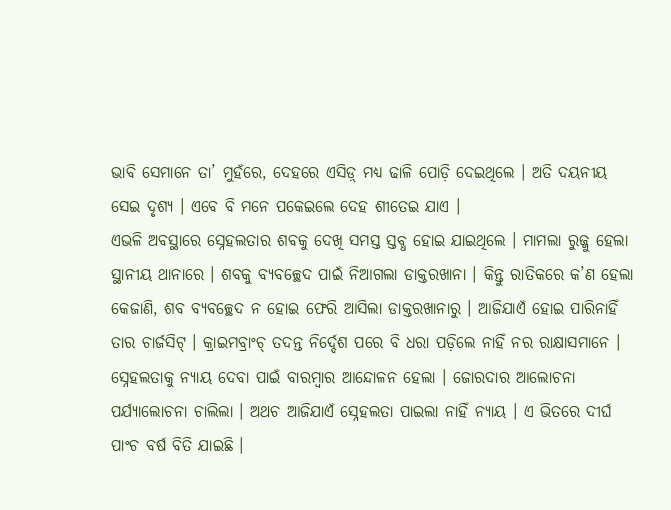ଭାବି ସେମାନେ ତା’ ମୁହଁରେ, ଦେହରେ ଏସିଡ଼୍ ମଧ୍ୟ ଢାଳି ପୋଡ଼ି ଦେଇଥିଲେ । ଅତି ଦୟନୀୟ ସେଇ ଦୃଶ୍ୟ । ଏବେ ବି ମନେ ପକେଇଲେ ଦେହ ଶୀତେଇ ଯାଏ ।
ଏଭଳି ଅବସ୍ଥାରେ ସ୍ନେହଲତାର ଶବକୁ ଦେଖି ସମସ୍ତ ସ୍ତବ୍ଧ ହୋଇ ଯାଇଥିଲେ । ମାମଲା ରୁଜ୍ଜୁ ହେଲା ସ୍ଥାନୀୟ ଥାନାରେ । ଶବକୁ ବ୍ୟବଚ୍ଛେଦ ପାଇଁ ନିଆଗଲା ଡାକ୍ତରଖାନା । କିନ୍ତୁ ରାତିକରେ କ’ଣ ହେଲା କେଜାଣି, ଶବ ବ୍ୟବଚ୍ଛେଦ ନ ହୋଇ ଫେରି ଆସିଲା ଡାକ୍ତରଖାନାରୁ । ଆଜିଯାଏଁ ହୋଇ ପାରିନାହିଁ ତାର ଚାର୍ଜସିଟ୍ । କ୍ରାଇମବ୍ରାଂଚ୍ ତଦନ୍ତ ନିର୍ଦ୍ଦେଶ ପରେ ବି ଧରା ପଡ଼ିଲେ ନାହିଁ ନର ରାକ୍ଷାସମାନେ । ସ୍ନେହଲତାକୁ ନ୍ୟାୟ ଦେବା ପାଇଁ ବାରମ୍ବାର ଆନ୍ଦୋଳନ ହେଲା । ଜୋରଦାର ଆଲୋଚନା ପର୍ଯ୍ୟାଲୋଚନା ଚାଲିଲା । ଅଥଚ ଆଜିଯାଏଁ ସ୍ନେହଲତା ପାଇଲା ନାହିଁ ନ୍ୟାୟ । ଏ ଭିତରେ ଦୀର୍ଘ ପାଂଚ ବର୍ଷ ବିତି ଯାଇଛି ।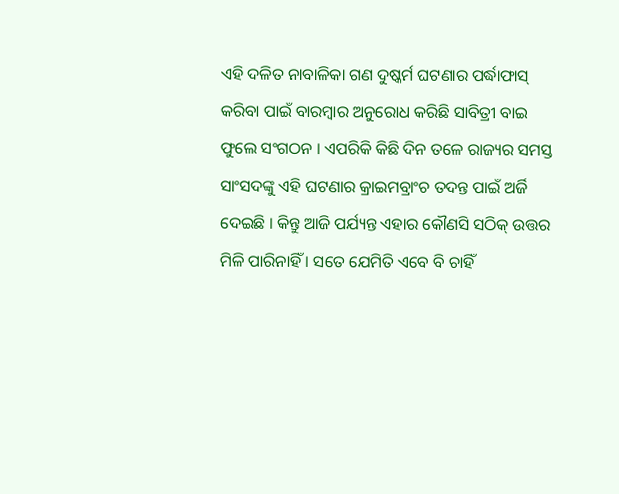ଏହି ଦଳିତ ନାବାଳିକା ଗଣ ଦୁଷ୍କର୍ମ ଘଟଣାର ପର୍ଦ୍ଧାଫାସ୍ କରିବା ପାଇଁ ବାରମ୍ବାର ଅନୁରୋଧ କରିଛି ସାବିତ୍ରୀ ବାଇ ଫୁଲେ ସଂଗଠନ । ଏପରିକି କିଛି ଦିନ ତଳେ ରାଜ୍ୟର ସମସ୍ତ ସାଂସଦଙ୍କୁ ଏହି ଘଟଣାର କ୍ରାଇମବ୍ରାଂଚ ତଦନ୍ତ ପାଇଁ ଅର୍ଜି ଦେଇଛି । କିନ୍ତୁ ଆଜି ପର୍ଯ୍ୟନ୍ତ ଏହାର କୌଣସି ସଠିକ୍ ଉତ୍ତର ମିଳି ପାରିନାହିଁ । ସତେ ଯେମିତି ଏବେ ବି ଚାହିଁ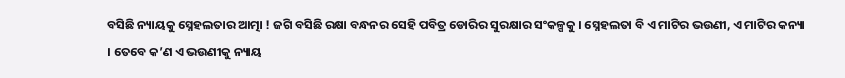ବସିଛି ନ୍ୟାୟକୁ ସ୍ନେହଲତାର ଆତ୍ମା ! ଜଗି ବସିଛି ରକ୍ଷା ବନ୍ଧନର ସେହି ପବିତ୍ର ଡୋରିର ସୁରକ୍ଷାର ସଂକଳ୍ପକୁ । ସ୍ନେହଲତା ବି ଏ ମାଟିର ଭଉଣୀ, ଏ ମାଟିର କନ୍ୟା । ତେବେ କ’ଣ ଏ ଭଉଣୀକୁ ନ୍ୟାୟ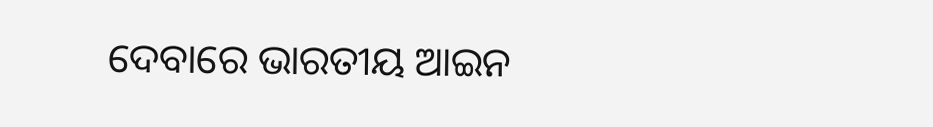ଦେବାରେ ଭାରତୀୟ ଆଇନ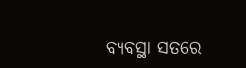ବ୍ୟବସ୍ଥା ସତରେ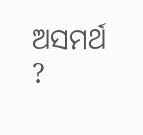ଅସମର୍ଥ ?